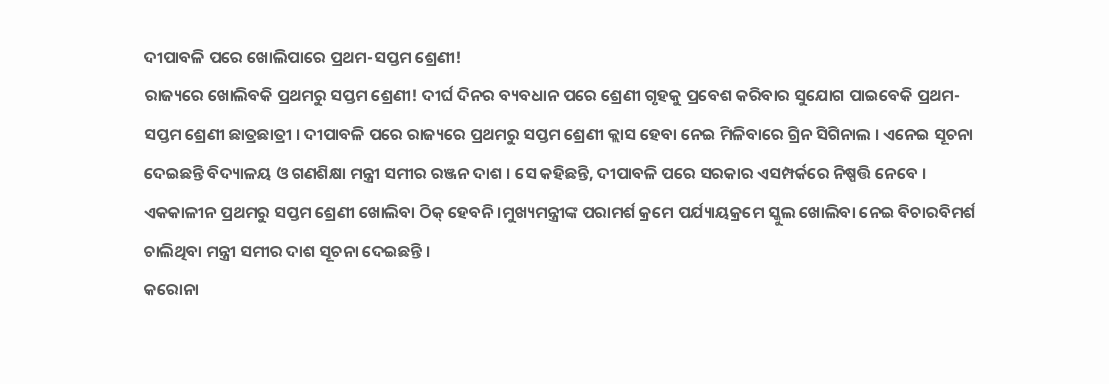ଦୀପାବଳି ପରେ ଖୋଲିପାରେ ପ୍ରଥମ-ସପ୍ତମ ଶ୍ରେଣୀ!
ରାଜ୍ୟରେ ଖୋଲିବକି ପ୍ରଥମରୁ ସପ୍ତମ ଶ୍ରେଣୀ! ଦୀର୍ଘ ଦିନର ବ୍ୟବଧାନ ପରେ ଶ୍ରେଣୀ ଗୃହକୁ ପ୍ରବେଶ କରିବାର ସୁଯୋଗ ପାଇବେକି ପ୍ରଥମ-ସପ୍ତମ ଶ୍ରେଣୀ ଛାତ୍ରଛାତ୍ରୀ । ଦୀପାବଳି ପରେ ରାଜ୍ୟରେ ପ୍ରଥମରୁ ସପ୍ତମ ଶ୍ରେଣୀ କ୍ଲାସ ହେବା ନେଇ ମିଳିବାରେ ଗ୍ରିନ ସିଗିନାଲ । ଏନେଇ ସୂଚନା ଦେଇଛନ୍ତି ବିଦ୍ୟାଳୟ ଓ ଗଣଶିକ୍ଷା ମନ୍ତ୍ରୀ ସମୀର ରଞ୍ଜନ ଦାଶ । ସେ କହିଛନ୍ତି, ଦୀପାବଳି ପରେ ସରକାର ଏସମ୍ପର୍କରେ ନିଷ୍ପତ୍ତି ନେବେ । ଏକକାଳୀନ ପ୍ରଥମରୁ ସପ୍ତମ ଶ୍ରେଣୀ ଖୋଲିବା ଠିକ୍ ହେବନି ।ମୁଖ୍ୟମନ୍ତ୍ରୀଙ୍କ ପରାମର୍ଶ କ୍ରମେ ପର୍ଯ୍ୟାୟକ୍ରମେ ସ୍କୁଲ ଖୋଲିବା ନେଇ ବିଚାରବିମର୍ଶ ଚାଲିଥିବା ମନ୍ତ୍ରୀ ସମୀର ଦାଶ ସୂଚନା ଦେଇଛନ୍ତି ।
କରୋନା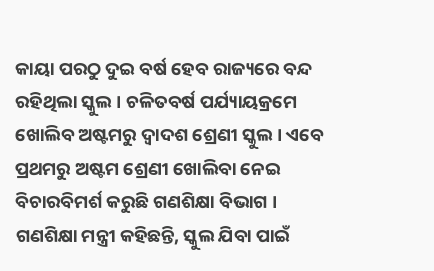କାୟା ପରଠୁ ଦୁଇ ବର୍ଷ ହେବ ରାଜ୍ୟରେ ବନ୍ଦ ରହିଥିଲା ସ୍କୁଲ । ଚଳିତବର୍ଷ ପର୍ଯ୍ୟାୟକ୍ରମେ ଖୋଲିବ ଅଷ୍ଟମରୁ ଦ୍ୱାଦଶ ଶ୍ରେଣୀ ସ୍କୁଲ । ଏବେ ପ୍ରଥମରୁ ଅଷ୍ଟମ ଶ୍ରେଣୀ ଖୋଲିବା ନେଇ ବିଚାରବିମର୍ଶ କରୁଛି ଗଣଶିକ୍ଷା ବିଭାଗ । ଗଣଶିକ୍ଷା ମନ୍ତ୍ରୀ କହିଛନ୍ତି, ସ୍କୁଲ ଯିବା ପାଇଁ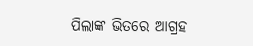ପିଲାଙ୍କ ଭିତରେ ଆଗ୍ରହ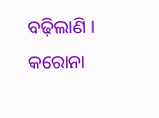ବଢ଼ିଲାଣି । କରୋନା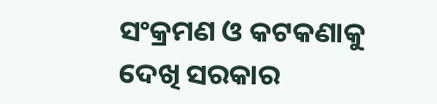ସଂକ୍ରମଣ ଓ କଟକଣାକୁ ଦେଖି ସରକାର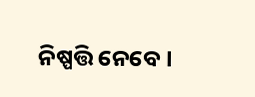ନିଷ୍ପତ୍ତି ନେବେ ।